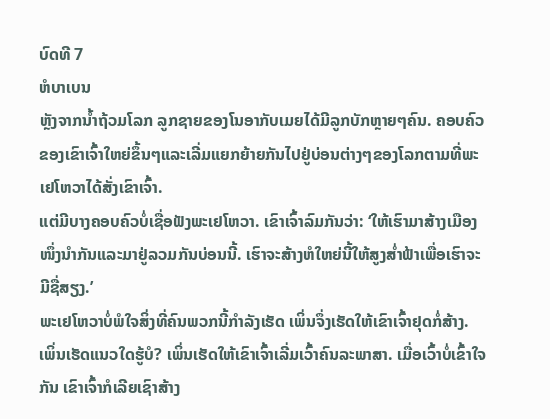ບົດທີ 7
ຫໍບາເບນ
ຫຼັງຈາກນ້ຳຖ້ວມໂລກ ລູກຊາຍຂອງໂນອາກັບເມຍໄດ້ມີລູກບັກຫຼາຍໆຄົນ. ຄອບຄົວຂອງເຂົາເຈົ້າໃຫຍ່ຂຶ້ນໆແລະເລີ່ມແຍກຍ້າຍກັນໄປຢູ່ບ່ອນຕ່າງໆຂອງໂລກຕາມທີ່ພະເຢໂຫວາໄດ້ສັ່ງເຂົາເຈົ້າ.
ແຕ່ມີບາງຄອບຄົວບໍ່ເຊື່ອຟັງພະເຢໂຫວາ. ເຂົາເຈົ້າລົມກັນວ່າ: ‘ໃຫ້ເຮົາມາສ້າງເມືອງໜຶ່ງນຳກັນແລະມາຢູ່ລວມກັນບ່ອນນີ້. ເຮົາຈະສ້າງຫໍໃຫຍ່ນີ້ໃຫ້ສູງສ່ຳຟ້າເພື່ອເຮົາຈະມີຊື່ສຽງ.’
ພະເຢໂຫວາບໍ່ພໍໃຈສິ່ງທີ່ຄົນພວກນີ້ກຳລັງເຮັດ ເພິ່ນຈຶ່ງເຮັດໃຫ້ເຂົາເຈົ້າຢຸດກໍ່ສ້າງ. ເພິ່ນເຮັດແນວໃດຮູ້ບໍ? ເພິ່ນເຮັດໃຫ້ເຂົາເຈົ້າເລີ່ມເວົ້າຄົນລະພາສາ. ເມື່ອເວົ້າບໍ່ເຂົ້າໃຈກັນ ເຂົາເຈົ້າກໍເລີຍເຊົາສ້າງ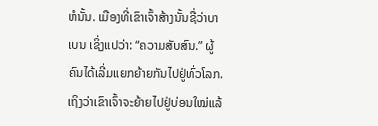ຫໍນັ້ນ. ເມືອງທີ່ເຂົາເຈົ້າສ້າງນັ້ນຊື່ວ່າບາເບນ ເຊິ່ງແປວ່າ: “ຄວາມສັບສົນ.” ຜູ້ຄົນໄດ້ເລີ່ມແຍກຍ້າຍກັນໄປຢູ່ທົ່ວໂລກ. ເຖິງວ່າເຂົາເຈົ້າຈະຍ້າຍໄປຢູ່ບ່ອນໃໝ່ແລ້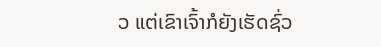ວ ແຕ່ເຂົາເຈົ້າກໍຍັງເຮັດຊົ່ວ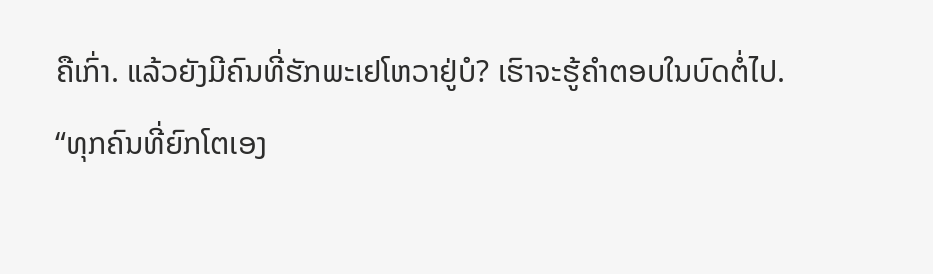ຄືເກົ່າ. ແລ້ວຍັງມີຄົນທີ່ຮັກພະເຢໂຫວາຢູ່ບໍ? ເຮົາຈະຮູ້ຄຳຕອບໃນບົດຕໍ່ໄປ.
“ທຸກຄົນທີ່ຍົກໂຕເອງ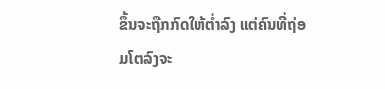ຂຶ້ນຈະຖືກກົດໃຫ້ຕ່ຳລົງ ແຕ່ຄົນທີ່ຖ່ອມໂຕລົງຈະ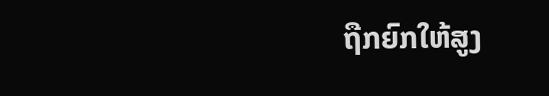ຖືກຍົກໃຫ້ສູງ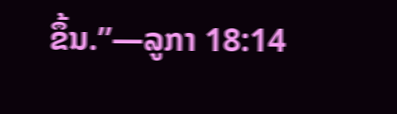ຂຶ້ນ.”—ລູກາ 18:14